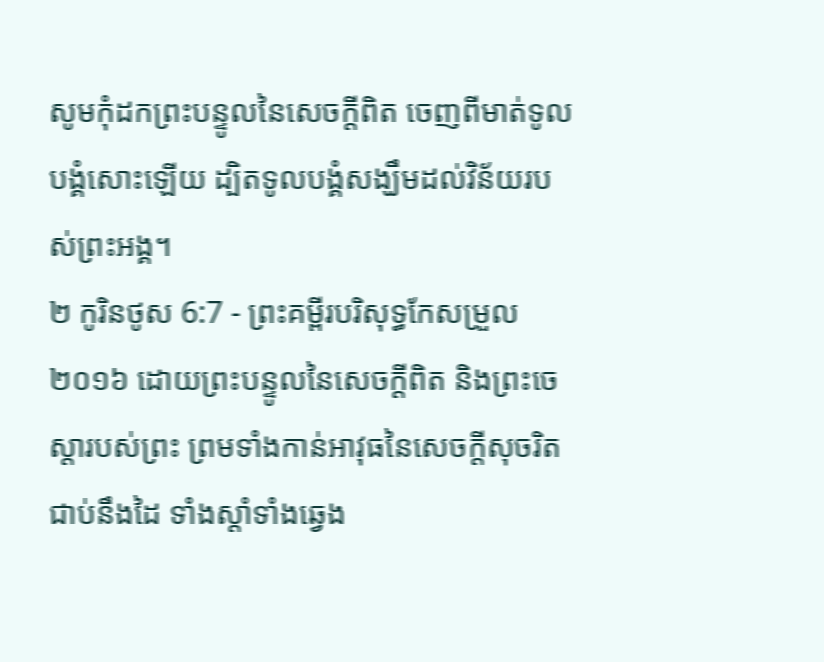សូមកុំដកព្រះបន្ទូលនៃសេចក្ដីពិត ចេញពីមាត់ទូលបង្គំសោះឡើយ ដ្បិតទូលបង្គំសង្ឃឹមដល់វិន័យរបស់ព្រះអង្គ។
២ កូរិនថូស 6:7 - ព្រះគម្ពីរបរិសុទ្ធកែសម្រួល ២០១៦ ដោយព្រះបន្ទូលនៃសេចក្ដីពិត និងព្រះចេស្តារបស់ព្រះ ព្រមទាំងកាន់អាវុធនៃសេចក្ដីសុចរិតជាប់នឹងដៃ ទាំងស្តាំទាំងឆ្វេង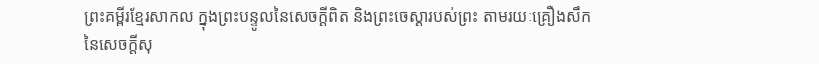ព្រះគម្ពីរខ្មែរសាកល ក្នុងព្រះបន្ទូលនៃសេចក្ដីពិត និងព្រះចេស្ដារបស់ព្រះ តាមរយៈគ្រឿងសឹកនៃសេចក្ដីសុ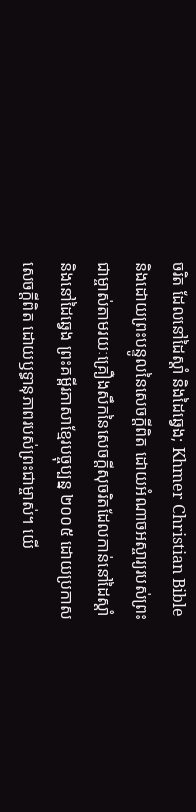ចរិត ដែលនៅដៃស្ដាំ និងដៃឆ្វេង; Khmer Christian Bible និងដោយព្រះបន្ទូលនៃសេចក្ដីពិត ដោយអំណាចអស្ចារ្យរបស់ព្រះជាម្ចាស់តាមរយៈគ្រឿងសឹកនៃសេចក្ដីសុចរិតដែលកាន់នៅដៃស្ដាំ និងនៅដៃឆ្វេង ព្រះគម្ពីរភាសាខ្មែរបច្ចុប្បន្ន ២០០៥ ដោយប្រកាសសេចក្ដីពិត ដោយឫទ្ធានុភាពរបស់ព្រះជាម្ចាស់។ យើ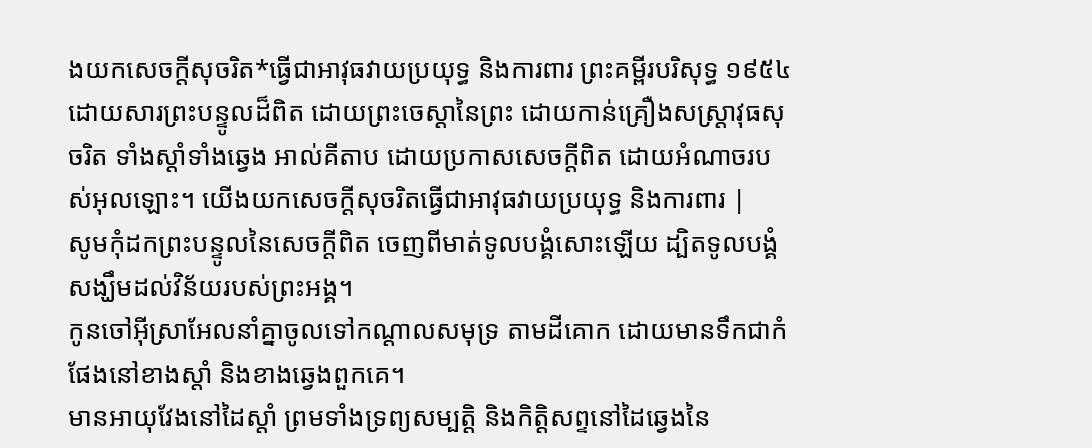ងយកសេចក្ដីសុចរិត*ធ្វើជាអាវុធវាយប្រយុទ្ធ និងការពារ ព្រះគម្ពីរបរិសុទ្ធ ១៩៥៤ ដោយសារព្រះបន្ទូលដ៏ពិត ដោយព្រះចេស្តានៃព្រះ ដោយកាន់គ្រឿងសស្ត្រាវុធសុចរិត ទាំងស្តាំទាំងឆ្វេង អាល់គីតាប ដោយប្រកាសសេចក្ដីពិត ដោយអំណាចរបស់អុលឡោះ។ យើងយកសេចក្ដីសុចរិតធ្វើជាអាវុធវាយប្រយុទ្ធ និងការពារ |
សូមកុំដកព្រះបន្ទូលនៃសេចក្ដីពិត ចេញពីមាត់ទូលបង្គំសោះឡើយ ដ្បិតទូលបង្គំសង្ឃឹមដល់វិន័យរបស់ព្រះអង្គ។
កូនចៅអ៊ីស្រាអែលនាំគ្នាចូលទៅកណ្ដាលសមុទ្រ តាមដីគោក ដោយមានទឹកជាកំផែងនៅខាងស្តាំ និងខាងឆ្វេងពួកគេ។
មានអាយុវែងនៅដៃស្តាំ ព្រមទាំងទ្រព្យសម្បត្តិ និងកិត្តិសព្ទនៅដៃឆ្វេងនៃ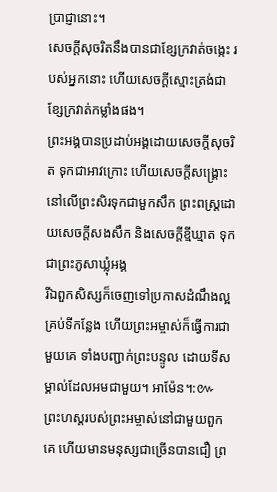ប្រាជ្ញានោះ។
សេចក្ដីសុចរិតនឹងបានជាខ្សែក្រវាត់ចង្កេះ របស់អ្នកនោះ ហើយសេចក្ដីស្មោះត្រង់ជាខ្សែក្រវាត់កម្លាំងផង។
ព្រះអង្គបានប្រដាប់អង្គដោយសេចក្ដីសុចរិត ទុកជាអាវក្រោះ ហើយសេចក្ដីសង្គ្រោះនៅលើព្រះសិរទុកជាមួកសឹក ព្រះពស្ត្រដោយសេចក្ដីសងសឹក និងសេចក្ដីខ្មីឃ្មាត ទុកជាព្រះភូសាឃ្លុំអង្គ
រីឯពួកសិស្សក៏ចេញទៅប្រកាសដំណឹងល្អគ្រប់ទីកន្លែង ហើយព្រះអម្ចាស់ក៏ធ្វើការជាមួយគេ ទាំងបញ្ជាក់ព្រះបន្ទូល ដោយទីសម្គាល់ដែលអមជាមួយ។ អាម៉ែន។:៚
ព្រះហស្តរបស់ព្រះអម្ចាស់នៅជាមួយពួកគេ ហើយមានមនុស្សជាច្រើនបានជឿ ព្រ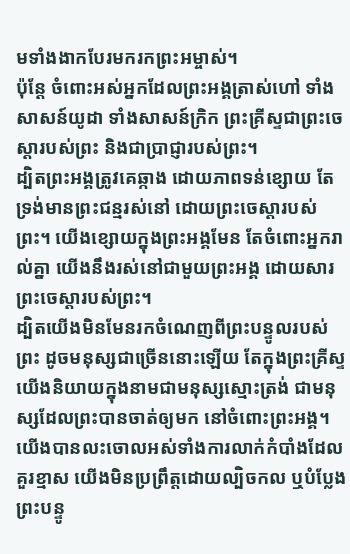មទាំងងាកបែរមករកព្រះអម្ចាស់។
ប៉ុន្តែ ចំពោះអស់អ្នកដែលព្រះអង្គត្រាស់ហៅ ទាំងសាសន៍យូដា ទាំងសាសន៍ក្រិក ព្រះគ្រីស្ទជាព្រះចេស្តារបស់ព្រះ និងជាប្រាជ្ញារបស់ព្រះ។
ដ្បិតព្រះអង្គត្រូវគេឆ្កាង ដោយភាពទន់ខ្សោយ តែទ្រង់មានព្រះជន្មរស់នៅ ដោយព្រះចេស្តារបស់ព្រះ។ យើងខ្សោយក្នុងព្រះអង្គមែន តែចំពោះអ្នករាល់គ្នា យើងនឹងរស់នៅជាមួយព្រះអង្គ ដោយសារព្រះចេស្តារបស់ព្រះ។
ដ្បិតយើងមិនមែនរកចំណេញពីព្រះបន្ទូលរបស់ព្រះ ដូចមនុស្សជាច្រើននោះឡើយ តែក្នុងព្រះគ្រីស្ទ យើងនិយាយក្នុងនាមជាមនុស្សស្មោះត្រង់ ជាមនុស្សដែលព្រះបានចាត់ឲ្យមក នៅចំពោះព្រះអង្គ។
យើងបានលះចោលអស់ទាំងការលាក់កំបាំងដែលគួរខ្មាស យើងមិនប្រព្រឹត្តដោយល្បិចកល ឬបំប្លែងព្រះបន្ទូ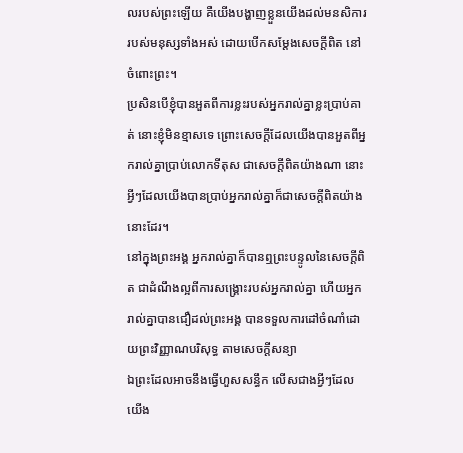លរបស់ព្រះឡើយ គឺយើងបង្ហាញខ្លួនយើងដល់មនសិការរបស់មនុស្សទាំងអស់ ដោយបើកសម្ដែងសេចក្តីពិត នៅចំពោះព្រះ។
ប្រសិនបើខ្ញុំបានអួតពីការខ្លះរបស់អ្នករាល់គ្នាខ្លះប្រាប់គាត់ នោះខ្ញុំមិនខ្មាសទេ ព្រោះសេចក្តីដែលយើងបានអួតពីអ្នករាល់គ្នាប្រាប់លោកទីតុស ជាសេចក្ដីពិតយ៉ាងណា នោះអ្វីៗដែលយើងបានប្រាប់អ្នករាល់គ្នាក៏ជាសេចក្ដីពិតយ៉ាងនោះដែរ។
នៅក្នុងព្រះអង្គ អ្នករាល់គ្នាក៏បានឮព្រះបន្ទូលនៃសេចក្តីពិត ជាដំណឹងល្អពីការសង្គ្រោះរបស់អ្នករាល់គ្នា ហើយអ្នករាល់គ្នាបានជឿដល់ព្រះអង្គ បានទទួលការដៅចំណាំដោយព្រះវិញ្ញាណបរិសុទ្ធ តាមសេចក្តីសន្យា
ឯព្រះដែលអាចនឹងធ្វើហួសសន្ធឹក លើសជាងអ្វីៗដែលយើង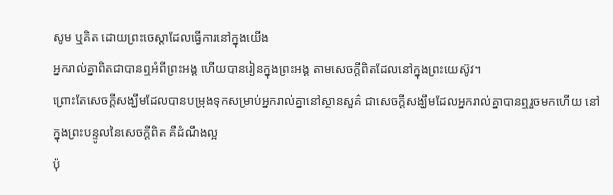សូម ឬគិត ដោយព្រះចេស្តាដែលធ្វើការនៅក្នុងយើង
អ្នករាល់គ្នាពិតជាបានឮអំពីព្រះអង្គ ហើយបានរៀនក្នុងព្រះអង្គ តាមសេចក្តីពិតដែលនៅក្នុងព្រះយេស៊ូវ។
ព្រោះតែសេចក្តីសង្ឃឹមដែលបានបម្រុងទុកសម្រាប់អ្នករាល់គ្នានៅស្ថានសួគ៌ ជាសេចក្តីសង្ឃឹមដែលអ្នករាល់គ្នាបានឮរួចមកហើយ នៅក្នុងព្រះបន្ទូលនៃសេចក្ដីពិត គឺដំណឹងល្អ
ប៉ុ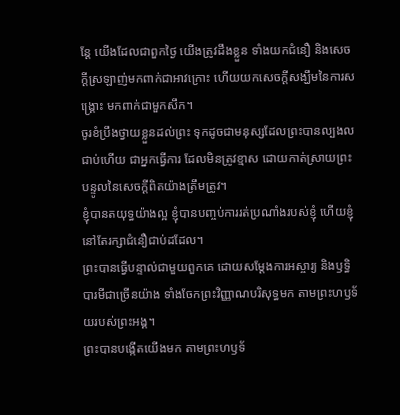ន្ដែ យើងដែលជាពួកថ្ងៃ យើងត្រូវដឹងខ្លួន ទាំងយកជំនឿ និងសេចក្ដីស្រឡាញ់មកពាក់ជាអាវក្រោះ ហើយយកសេចក្ដីសង្ឃឹមនៃការសង្គ្រោះ មកពាក់ជាមួកសឹក។
ចូរខំប្រឹងថ្វាយខ្លួនដល់ព្រះ ទុកដូចជាមនុស្សដែលព្រះបានល្បងលជាប់ហើយ ជាអ្នកធ្វើការ ដែលមិនត្រូវខ្មាស ដោយកាត់ស្រាយព្រះបន្ទូលនៃសេចក្ដីពិតយ៉ាងត្រឹមត្រូវ។
ខ្ញុំបានតយុទ្ធយ៉ាងល្អ ខ្ញុំបានបញ្ចប់ការរត់ប្រណាំងរបស់ខ្ញុំ ហើយខ្ញុំនៅតែរក្សាជំនឿជាប់ដដែល។
ព្រះបានធ្វើបន្ទាល់ជាមួយពួកគេ ដោយសម្តែងការអស្ចារ្យ និងឫទ្ធិបារមីជាច្រើនយ៉ាង ទាំងចែកព្រះវិញ្ញាណបរិសុទ្ធមក តាមព្រះហឫទ័យរបស់ព្រះអង្គ។
ព្រះបានបង្កើតយើងមក តាមព្រះហឫទ័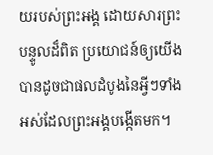យរបស់ព្រះអង្គ ដោយសារព្រះបន្ទូលដ៏ពិត ប្រយោជន៍ឲ្យយើងបានដូចជាផលដំបូងនៃអ្វីៗទាំងអស់ដែលព្រះអង្គបង្កើតមក។